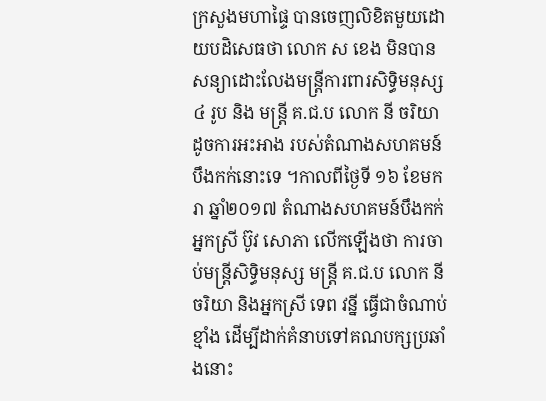ក្រសួងមហាផ្ទៃ បានចេញលិខិតមួយដោយបដិសេធថា លោក ស ខេង មិនបានសន្យាដោះលែងមន្ត្រីការពារសិទ្ធិមនុស្ស ៤ រូប និង មន្ត្រី គ.ជ.ប លោក នី ចរិយា ដូចការអះអាង របស់តំណាងសហគមន៍បឹងកក់នោះទេ ។កាលពីថ្ងៃទី ១៦ ខែមករា ឆ្នាំ២០១៧ តំណាងសហគមន៍បឹងកក់ អ្នកស្រី ប៊ូវ សោភា លើកឡើងថា ការចាប់មន្ត្រីសិទ្ធិមនុស្ស មន្ត្រី គ.ជ.ប លោក នី ចរិយា និងអ្នកស្រី ទេព វន្នី ធ្វើជាចំណាប់ខ្មាំង ដើម្បីដាក់គំនាបទៅគណបក្សប្រឆាំងនោះ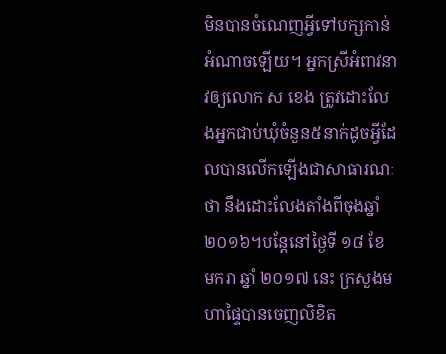មិនបានចំណេញអ្វីទៅបក្សកាន់អំណាចឡើយ។ អ្នកស្រីអំពាវនាវឲ្យលោក ស ខេង ត្រូវដោះលែងអ្នកជាប់ឃុំចំនួន៥នាក់ដូចអ្វីដែលបានលើកឡើងជាសាធារណៈថា នឹងដោះលែងតាំងពីចុងឆ្នាំ២០១៦។បន្តែនៅថ្ងៃទី ១៨ ខែ មករា ឆ្នាំ ២០១៧ នេះ ក្រសួងមហាផ្ទៃបានចេញលិខិត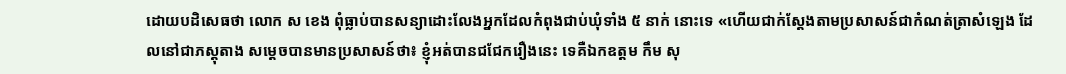ដោយបដិសេធថា លោក ស ខេង ពុំធ្លាប់បានសន្យាដោះលែងអ្នកដែលកំពុងជាប់ឃុំទាំង ៥ នាក់ នោះទេ «ហើយជាក់ស្ដែងតាមប្រសាសន៍ជាកំណត់ត្រាសំឡេង ដែលនៅជាភស្តុតាង សម្ដេចបានមានប្រសាសន៍ថា៖ ខ្ញុំអត់បានជជែករឿងនេះ ទេគឺឯកឧត្ដម កឹម សុ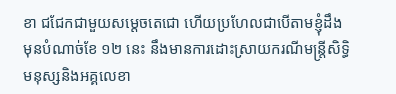ខា ជជែកជាមួយសម្ដេចតេជោ ហើយប្រហែលជាបើតាមខ្ញុំដឹងមុនបំណាច់ខែ ១២ នេះ នឹងមានការដោះស្រាយករណីមន្ត្រីសិទ្ធិមនុស្សនិងអគ្គលេខា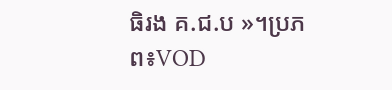ធិរង គ.ជ.ប »។ប្រភព៖VOD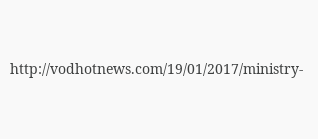http://vodhotnews.com/19/01/2017/ministry-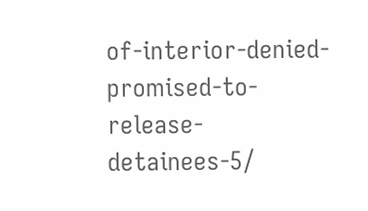of-interior-denied-promised-to-release-detainees-5/